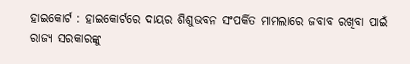ହାଇକୋର୍ଟ : ହାଇକୋର୍ଟରେ ଦାୟର ଶିଶୁଭବନ ସଂପର୍କିତ ମାମଲାରେ ଜବାବ ରଖିବା ପାଇଁ ରାଜ୍ୟ ସରକାରଙ୍କୁ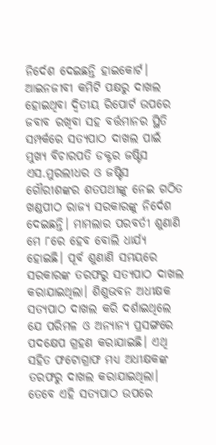ନିର୍ଦେଶ ଦେଇଛନ୍ତି ହାଇକୋର୍ଟ। ଆଇନଜୀବୀ କମିଟି ପକ୍ଷରୁ ଦାଖଲ ହୋଇଥିବା ଦ୍ବିତୀୟ ରିପୋର୍ଟ ଉପରେ ଜବାବ ରଖିବା ସହ ବର୍ତ୍ତମାନର ସ୍ଥିତି ସମ୍ପର୍କରେ ସତ୍ୟପାଠ ଦାଖଲ ପାଇଁ ମୁଖ୍ୟ ବିଚାରପତି ଡକ୍ଟର ଜଷ୍ଟିସ ଏସ.ମୁରଲୀଧର ଓ ଜଷ୍ଟିସ ଗୌରୀଶଙ୍କର ଶତପଥୀଙ୍କୁ ନେଇ ଗଠିତ ଖଣ୍ଡପୀଠ ରାଜ୍ୟ ସରକାରଙ୍କୁ ନିର୍ଦେଶ ଦେଇଛନ୍ତି। ମାମଲାର ପରବର୍ତୀ ଶୁଣାଣି ମେ ୮ରେ ହେବ ବୋଲି ଧାର୍ଯ୍ୟ ହୋଇଛି। ପୂର୍ବ ଶୁଣାଣି ସମୟରେ ସରକାରଙ୍କ ତରଫରୁ ସତ୍ୟପାଠ ଦାଖଲ କରାଯାଇଥିଲା। ଶିଶୁଭବନ ଅଧୀକ୍ଷକ ସତ୍ୟପାଠ ଦାଖଲ କରି ଦର୍ଶାଇଥିଲେ ଯେ ପରିମଳ ଓ ଅନ୍ୟାନ୍ୟ ପ୍ରସଙ୍ଗରେ ପଦକ୍ଷେପ ଗ୍ରହଣ କରାଯାଇଛି। ଏଥି ସହିତ ଫଟୋଗ୍ରାଫ ମଧ୍ୟ ଅଧୀକ୍ଷକଙ୍କ ତରଫରୁ ଦାଖଲ କରାଯାଇଥିଲା। ତେବେ ଏହି ସତ୍ୟପାଠ ଉପରେ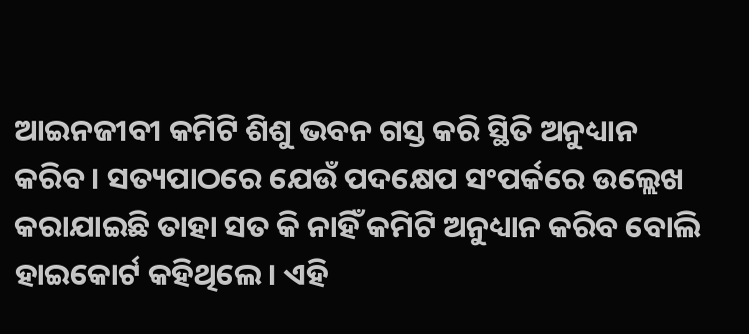ଆଇନଜୀବୀ କମିଟି ଶିଶୁ ଭବନ ଗସ୍ତ କରି ସ୍ଥିତି ଅନୁଧ୍ୟାନ କରିବ। ସତ୍ୟପାଠରେ ଯେଉଁ ପଦକ୍ଷେପ ସଂପର୍କରେ ଉଲ୍ଲେଖ କରାଯାଇଛି ତାହା ସତ କି ନାହିଁ କମିଟି ଅନୁଧ୍ୟାନ କରିବ ବୋଲି ହାଇକୋର୍ଟ କହିଥିଲେ। ଏହି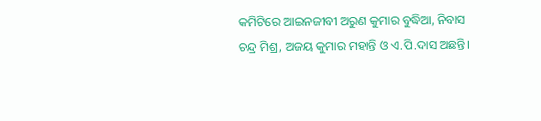କମିଟିରେ ଆଇନଜୀବୀ ଅରୁଣ କୁମାର ବୁଦ୍ଧିଆ, ନିବାସ ଚନ୍ଦ୍ର ମିଶ୍ର, ଅଜୟ କୁମାର ମହାନ୍ତି ଓ ଏ.ପି.ଦାସ ଅଛନ୍ତି।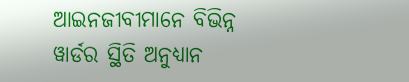ଆଇନଜୀବୀମାନେ ବିଭିନ୍ନ ୱାର୍ଡର ସ୍ଥିତି ଅନୁଧ୍ୟାନ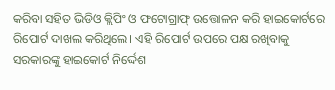କରିବା ସହିତ ଭିଡିଓ କ୍ଲିପିଂ ଓ ଫଟୋଗ୍ରାଫ୍ ଉତ୍ତୋଳନ କରି ହାଇକୋର୍ଟରେ ରିପୋର୍ଟ ଦାଖଲ କରିଥିଲେ। ଏହି ରିପୋର୍ଟ ଉପରେ ପକ୍ଷ ରଖିବାକୁ ସରକାରଙ୍କୁ ହାଇକୋର୍ଟ ନିର୍ଦ୍ଦେଶ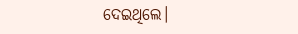ଦେଇଥିଲେ।